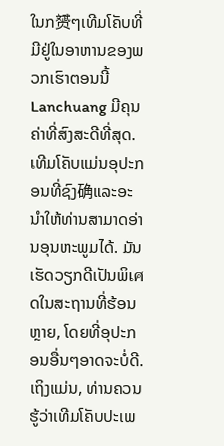ໃນກ赟ໆເທີມໂຄັບທີ່ມີຢູ່ໃນອາຫານຂອງພວກເຮົາຕອນນີ້ Lanchuang ມີຄຸນຄ່າທີ່ສົງສະດີທີ່ສຸດ. เທີມໂຄັບແມ່ນອຸປະກອນທີ່ຊົງ确ແລະອະນຳໃຫ້ທ່ານສາມາດອ່ານອຸນຫະພູມໄດ້. ມັນເຮັດວຽກດີເປັນພິเศດໃນສະຖານທີ່ຮ້ອນຫຼາຍ, ໂດຍທີ່ອຸປະກອນອື່ນໆອາດຈະບໍ່ດີ. ເຖິງແມ່ນ, ທ່ານຄວນຮູ້ວ່າເທີມໂຄັບປະເພ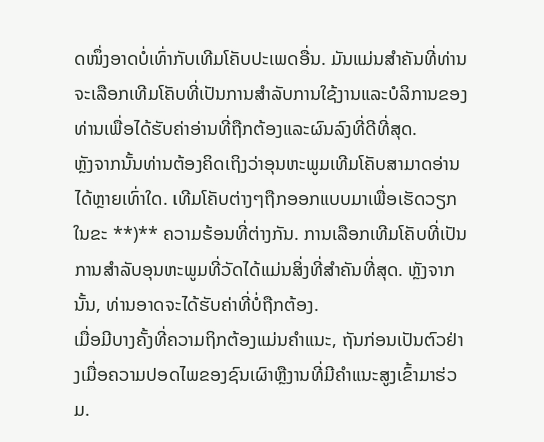ດໜຶ່ງອາດບໍ່ເທົ່າກັບເທີມໂຄັບປະເພດອື່ນ. ມັນແມ່ນສຳຄັນທີ່ທ່ານຈະເລືອກເທີມໂຄັບທີ່ເປັນການສຳລັບການໃຊ້ງານແລະບໍລິການຂອງທ່ານເພື່ອໄດ້ຮັບຄ່າອ່ານທີ່ຖືກຕ້ອງແລະຜົນລົງທີ່ດີທີ່ສຸດ.
ຫຼັງຈາກນັ້ນທ່ານຕ້ອງຄິດເຖິງວ່າອຸນຫະພູມເທີມໂຄັບສາມາດອ່ານໄດ້ຫຼາຍເທົ່າໃດ. เທີມໂຄັບຕ່າງໆຖືກອອກແບບມາເພື່ອເຮັດວຽກໃນຂະ **)** ຄວາມຮ້ອນທີ່ຕ່າງກັນ. ການເລືອກເທີມໂຄັບທີ່ເປັນການສຳລັບອຸນຫະພູມທີ່ວັດໄດ້ແມ່ນສິ່ງທີ່ສຳຄັນທີ່ສຸດ. ຫຼັງຈາກນັ້ນ, ທ່ານອາດຈະໄດ້ຮັບຄ່າທີ່ບໍ່ຖືກຕ້ອງ.
ເມື່ອມີບາງຄັ້ງທີ່ຄວາມຖິກຕ້ອງແມ່ນຄຳແນະ, ຖັນກ່ອນເປັນຕົວຢ່າງເມື່ອຄວາມປອດໄພຂອງຊົນເຜົາຫຼືງານທີ່ມີຄຳແນະສູງເຂົ້າມາຮ່ວມ.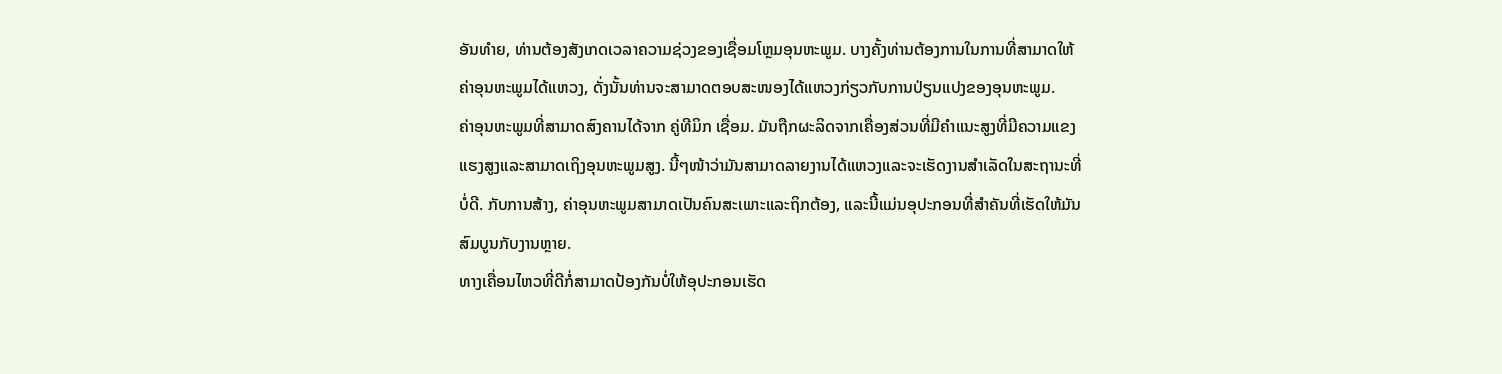ອັນທໍາຍ, ທ່ານຕ້ອງສັງເກດເວລາຄວາມຊ່ວງຂອງເຊື່ອມໂຫຼມອຸນຫະພູມ. ບາງຄັ້ງທ່ານຕ້ອງການໃນການທີ່ສາມາດໃຫ້ຄ່າອຸນຫະພູມໄດ້ແຫວງ, ດັ່ງນັ້ນທ່ານຈະສາມາດຕອບສະໜອງໄດ້ແຫວງກ່ຽວກັບການປ່ຽນແປງຂອງອຸນຫະພູມ.
ຄ່າອຸນຫະພູມທີ່ສາມາດສົງຄານໄດ້ຈາກ ຄູ່ທີມິກ ເຊື່ອມ. ມັນຖືກຜະລິດຈາກເຄື່ອງສ່ວນທີ່ມີຄຳແນະສູງທີ່ມີຄວາມແຂງແຮງສູງແລະສາມາດເຖິງອຸນຫະພູມສູງ. ນີ້ໆໜ້າວ່າມັນສາມາດລາຍງານໄດ້ແຫວງແລະຈະເຮັດງານສຳເລັດໃນສະຖານະທີ່ບໍ່ດີ. ກັບການສ້າງ, ຄ່າອຸນຫະພູມສາມາດເປັນຄົນສະເພາະແລະຖິກຕ້ອງ, ແລະນີ້ແມ່ນອຸປະກອນທີ່ສຳຄັນທີ່ເຮັດໃຫ້ມັນສົມບູນກັບງານຫຼາຍ.
ທາງເຄື່ອນໄຫວທີ່ດີກໍ່ສາມາດປ້ອງກັນບໍ່ໃຫ້ອຸປະກອນເຮັດ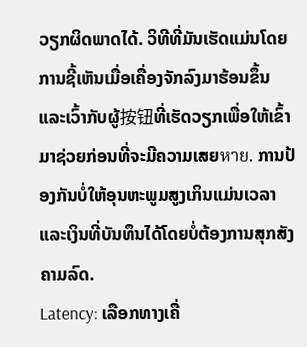ວຽກຜິດພາດໄດ້. ວິທີທີ່ມັນເຮັດແມ່ນໂດຍການຊີ້ເຫັນເມື່ອເຄື່ອງຈັກລົງມາຮ້ອນຂຶ້ນແລະເວົ້າກັບຜູ້按钮ທີ່ເຮັດວຽກເພື່ອໃຫ້ເຂົ້າມາຊ່ວຍກ່ອນທີ່ຈະມີຄວາມເສຍหาย. ການປ້ອງກັນບໍ່ໃຫ້ອຸນຫະພູມສູງເກິນແມ່ນເວລາແລະເງິນທີ່ບັນທຶນໄດ້ໂດຍບໍ່ຕ້ອງການສຸກສັງຄາມລົດ.
Latency: ເລືອກທາງເຄື່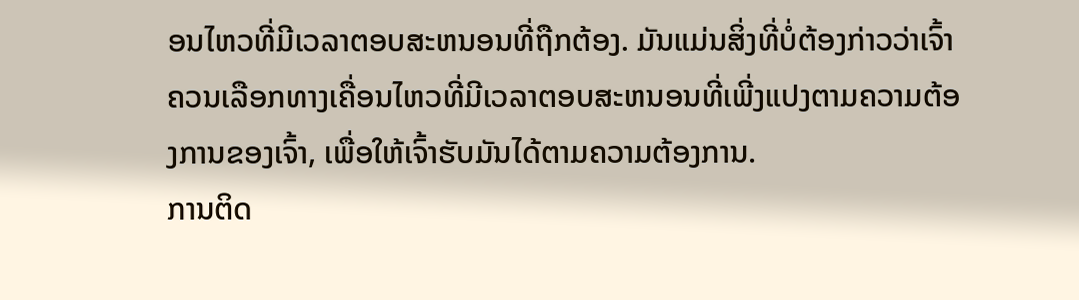ອນໄຫວທີ່ມີເວລາຕອບສະຫນອນທີ່ຖືກຕ້ອງ. ມັນແມ່ນສິ່ງທີ່ບໍ່ຕ້ອງກ່າວວ່າເຈົ້າຄວນເລືອກທາງເຄື່ອນໄຫວທີ່ມີເວລາຕອບສະຫນອນທີ່ເພີ່ງແປງຕາມຄວາມຕ້ອງການຂອງເຈົ້າ, ເພື່ອໃຫ້ເຈົ້າຮັບມັນໄດ້ຕາມຄວາມຕ້ອງການ.
ການຕິດ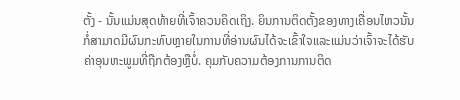ຕັ້ງ - ນັ້ນແມ່ນສຸດທ້າຍທີ່ເຈົ້າຄວນຄິດເຖິງ. ຍິນການຕິດຕັ້ງຂອງທາງເຄື່ອນໄຫວນັ້ນກໍ່ສາມາດມີຜົນກະທົບຫຼາຍໃນການທີ່ອ່ານຜົນໄດ້ຈະເຂົ້າໃຈແລະແມ່ນວ່າເຈົ້າຈະໄດ້ຮັບຄ່າອຸນຫະພູມທີ່ຖືກຕ້ອງຫຼືບໍ່. ຄຸມກັບຄວາມຕ້ອງການການຕິດ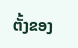ຕັ້ງຂອງ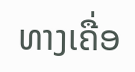ທາງເຄື່ອ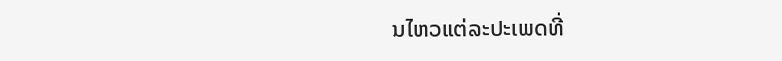ນໄຫວແຕ່ລະປະເພດທີ່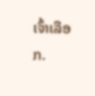ເຈົ້າເລືອກ.